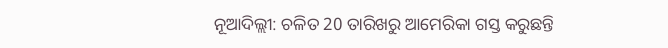ନୂଆଦିଲ୍ଲୀ: ଚଳିତ 20 ତାରିଖରୁ ଆମେରିକା ଗସ୍ତ କରୁଛନ୍ତି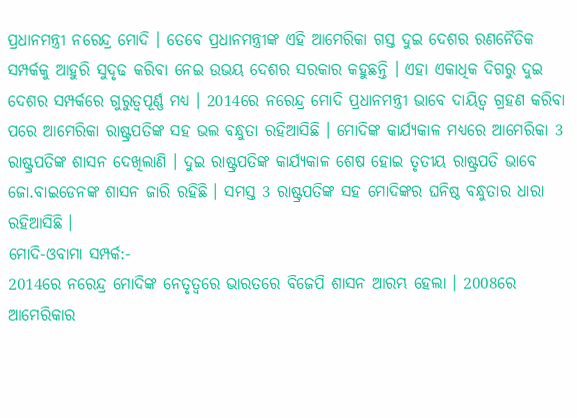ପ୍ରଧାନମନ୍ତ୍ରୀ ନରେନ୍ଦ୍ର ମୋଦି । ତେବେ ପ୍ରଧାନମନ୍ତ୍ରୀଙ୍କ ଏହି ଆମେରିକା ଗସ୍ତ ଦୁଇ ଦେଶର ରଣନୈତିକ ସମ୍ପର୍କକୁ ଆହୁରି ସୁଦୃଢ କରିବା ନେଇ ଉଭୟ ଦେଶର ସରକାର କହୁଛନ୍ତି । ଏହା ଏକାଧିକ ଦିଗରୁ ଦୁଇ ଦେଶର ସମ୍ପର୍କରେ ଗୁରୁତ୍ବପୂର୍ଣ୍ଣ ମଧ୍ୟ । 2014ରେ ନରେନ୍ଦ୍ର ମୋଦି ପ୍ରଧାନମନ୍ତ୍ରୀ ଭାବେ ଦାୟିତ୍ବ ଗ୍ରହଣ କରିବା ପରେ ଆମେରିକା ରାଷ୍ଟ୍ରପତିଙ୍କ ସହ ଭଲ ବନ୍ଧୁତା ରହିଆସିଛି । ମୋଦିଙ୍କ କାର୍ଯ୍ୟକାଳ ମଧ୍ୟରେ ଆମେରିକା 3 ରାଷ୍ଟ୍ରପତିଙ୍କ ଶାସନ ଦେଖିଲାଣି । ଦୁଇ ରାଷ୍ଟ୍ରପତିଙ୍କ କାର୍ଯ୍ୟକାଳ ଶେଷ ହୋଇ ତୃତୀୟ ରାଷ୍ଟ୍ରପତି ଭାବେ ଜୋ.ବାଇଡେନଙ୍କ ଶାସନ ଜାରି ରହିଛି । ସମସ୍ତ 3 ରାଷ୍ଟ୍ରପତିଙ୍କ ସହ ମୋଦିଙ୍କର ଘନିଷ୍ଠ ବନ୍ଧୁତାର ଧାରା ରହିଆସିଛି ।
ମୋଦି-ଓବାମା ସମ୍ପର୍କ:-
2014ରେ ନରେନ୍ଦ୍ର ମୋଦିଙ୍କ ନେତୃତ୍ବରେ ଭାରତରେ ବିଜେପି ଶାସନ ଆରମ୍ଭ ହେଲା । 2008ରେ ଆମେରିକାର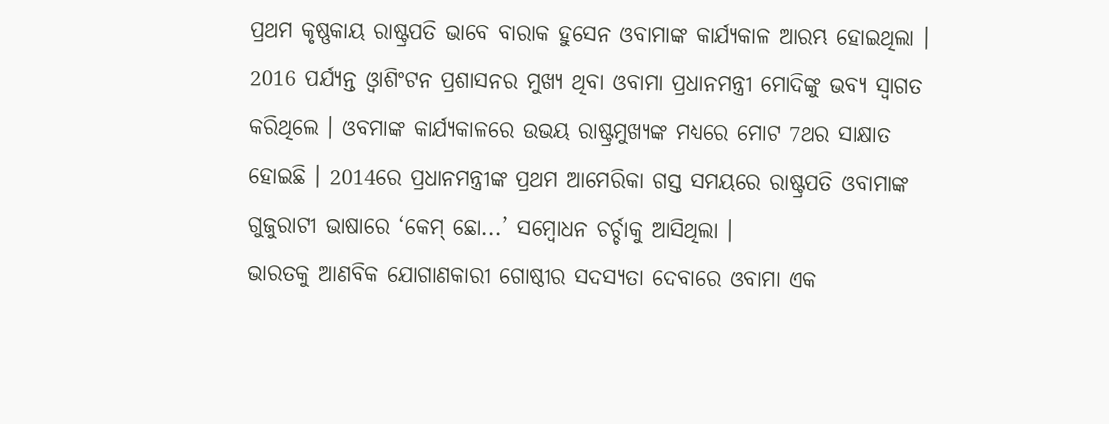ପ୍ରଥମ କୃଷ୍ଣକାୟ ରାଷ୍ଟ୍ରପତି ଭାବେ ବାରାକ ହୁସେନ ଓବାମାଙ୍କ କାର୍ଯ୍ୟକାଳ ଆରମ୍ଭ ହୋଇଥିଲା । 2016 ପର୍ଯ୍ୟନ୍ତ ଓ୍ବାଶିଂଟନ ପ୍ରଶାସନର ମୁଖ୍ୟ ଥିବା ଓବାମା ପ୍ରଧାନମନ୍ତ୍ରୀ ମୋଦିଙ୍କୁ ଭବ୍ୟ ସ୍ବାଗତ କରିଥିଲେ । ଓବମାଙ୍କ କାର୍ଯ୍ୟକାଳରେ ଉଭୟ ରାଷ୍ଟ୍ରମୁଖ୍ୟଙ୍କ ମଧ୍ୟରେ ମୋଟ 7ଥର ସାକ୍ଷାତ ହୋଇଛି । 2014ରେ ପ୍ରଧାନମନ୍ତ୍ରୀଙ୍କ ପ୍ରଥମ ଆମେରିକା ଗସ୍ତ ସମୟରେ ରାଷ୍ଟ୍ରପତି ଓବାମାଙ୍କ ଗୁଜୁରାଟୀ ଭାଷାରେ ‘କେମ୍ ଛୋ...’ ସମ୍ବୋଧନ ଚର୍ଚ୍ଚାକୁ ଆସିଥିଲା ।
ଭାରତକୁ ଆଣବିକ ଯୋଗାଣକାରୀ ଗୋଷ୍ଠୀର ସଦସ୍ୟତା ଦେବାରେ ଓବାମା ଏକ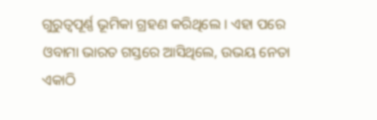ଗୁରୁତ୍ୱପୂର୍ଣ୍ଣ ଭୂମିକା ଗ୍ରହଣ କରିଥିଲେ । ଏହା ପରେ ଓବାମା ଭାରତ ଗସ୍ତରେ ଆସିଥିଲେ, ଉଭୟ ନେତା ଏକାଠି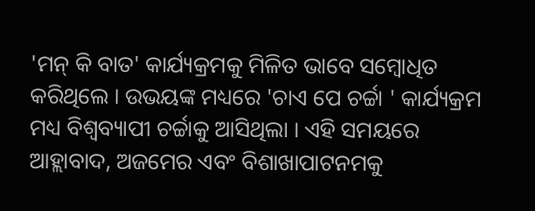'ମନ୍ କି ବାତ' କାର୍ଯ୍ୟକ୍ରମକୁ ମିଳିତ ଭାବେ ସମ୍ବୋଧିତ କରିଥିଲେ । ଉଭୟଙ୍କ ମଧ୍ୟରେ 'ଚାଏ ପେ ଚର୍ଚ୍ଚା ' କାର୍ଯ୍ୟକ୍ରମ ମଧ୍ୟ ବିଶ୍ବବ୍ୟାପୀ ଚର୍ଚ୍ଚାକୁ ଆସିଥିଲା । ଏହି ସମୟରେ ଆହ୍ଲାବାଦ, ଅଜମେର ଏବଂ ବିଶାଖାପାଟନମକୁ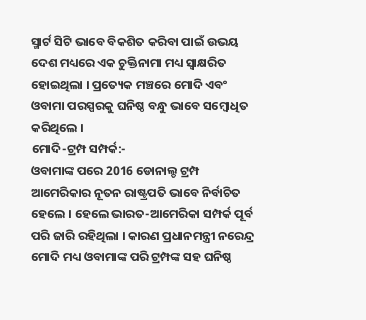ସ୍ମାର୍ଟ ସିଟି ଭାବେ ବିକଶିତ କରିବା ପାଇଁ ଉଭୟ ଦେଶ ମଧ୍ୟରେ ଏକ ଚୁକ୍ତିନାମା ମଧ୍ୟ ସ୍ୱାକ୍ଷରିତ ହୋଇଥିଲା । ପ୍ରତ୍ୟେକ ମଞ୍ଚରେ ମୋଦି ଏବଂ ଓବାମା ପରସ୍ପରକୁ ଘନିଷ୍ଠ ବନ୍ଧୁ ଭାବେ ସମ୍ବୋଧିତ କରିଥିଲେ ।
ମୋଦି-ଟ୍ରମ୍ପ ସମ୍ପର୍କ:-
ଓବାମାଙ୍କ ପରେ 2016 ଡୋନାଲ୍ଡ ଟ୍ରମ୍ପ ଆମେରିକାର ନୂତନ ରାଷ୍ଟ୍ରପତି ଭାବେ ନିର୍ବାଚିତ ହେଲେ । ହେଲେ ଭାରତ-ଆମେରିକା ସମ୍ପର୍କ ପୂର୍ବ ପରି ଜାରି ରହିଥିଲା । କାରଣ ପ୍ରଧାନମନ୍ତ୍ରୀ ନରେନ୍ଦ୍ର ମୋଦି ମଧ୍ୟ ଓବାମାଙ୍କ ପରି ଟ୍ରମ୍ପଙ୍କ ସହ ଘନିଷ୍ଠ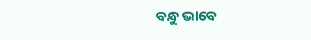ବନ୍ଧୁ ଭାବେ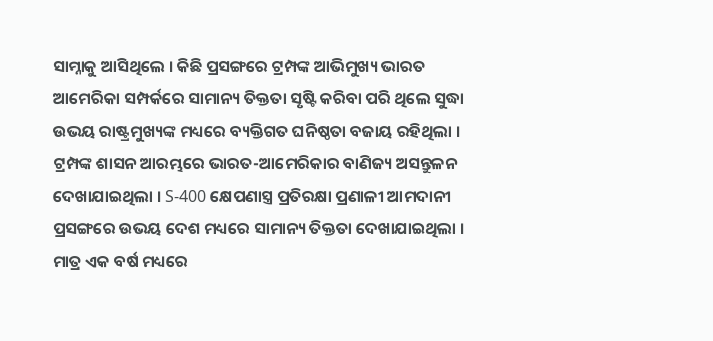ସାମ୍ନାକୁ ଆସିଥିଲେ । କିଛି ପ୍ରସଙ୍ଗରେ ଟ୍ରମ୍ପଙ୍କ ଆଭିମୁଖ୍ୟ ଭାରତ ଆମେରିକା ସମ୍ପର୍କରେ ସାମାନ୍ୟ ତିକ୍ତତା ସୃଷ୍ଟି କରିବା ପରି ଥିଲେ ସୁଦ୍ଧା ଉଭୟ ରାଷ୍ଟ୍ରମୁଖ୍ୟଙ୍କ ମଧ୍ୟରେ ବ୍ୟକ୍ତିଗତ ଘନିଷ୍ଠତା ବଜାୟ ରହିଥିଲା ।
ଟ୍ରମ୍ପଙ୍କ ଶାସନ ଆରମ୍ଭରେ ଭାରତ-ଆମେରିକାର ବାଣିଜ୍ୟ ଅସନ୍ତୁଳନ ଦେଖାଯାଇଥିଲା । S-400 କ୍ଷେପଣାସ୍ତ୍ର ପ୍ରତିରକ୍ଷା ପ୍ରଣାଳୀ ଆମଦାନୀ ପ୍ରସଙ୍ଗରେ ଉଭୟ ଦେଶ ମଧ୍ୟରେ ସାମାନ୍ୟ ତିକ୍ତତା ଦେଖାଯାଇଥିଲା । ମାତ୍ର ଏକ ବର୍ଷ ମଧ୍ୟରେ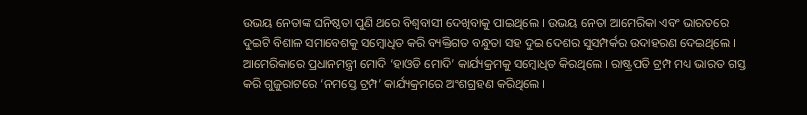ଉଭୟ ନେତାଙ୍କ ଘନିଷ୍ଠତା ପୁଣି ଥରେ ବିଶ୍ବବାସୀ ଦେଖିବାକୁ ପାଇଥିଲେ । ଉଭୟ ନେତା ଆମେରିକା ଏବଂ ଭାରତରେ ଦୁଇଟି ବିଶାଳ ସମାବେଶକୁ ସମ୍ବୋଧିତ କରି ବ୍ୟକ୍ତିଗତ ବନ୍ଧୁତା ସହ ଦୁଇ ଦେଶର ସୁସମ୍ପର୍କର ଉଦାହରଣ ଦେଇଥିଲେ । ଆମେରିକାରେ ପ୍ରଧାନମନ୍ତ୍ରୀ ମୋଦି ‘ହାଓଡି ମୋଦି’ କାର୍ଯ୍ୟକ୍ରମକୁ ସମ୍ବୋଧିତ କିରଥିଲେ । ରାଷ୍ଟ୍ରପତି ଟ୍ରମ୍ପ ମଧ୍ୟ ଭାରତ ଗସ୍ତ କରି ଗୁଜୁରାଟରେ ‘ନମସ୍ତେ ଟ୍ରମ୍ପ’ କାର୍ଯ୍ୟକ୍ରମରେ ଅଂଶଗ୍ରହଣ କରିଥିଲେ ।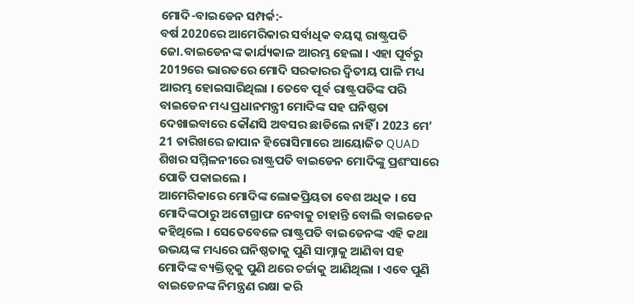ମୋଦି-ବାଇଡେନ ସମ୍ପର୍କ:-
ବର୍ଷ 2020ରେ ଆମେରିକାର ସର୍ବାଧିକ ବୟସ୍କ ରାଷ୍ଟ୍ରପତି ଜୋ.ବାଇଡେନଙ୍କ କାର୍ଯ୍ୟକାଳ ଆରମ୍ଭ ହେଲା । ଏହା ପୂର୍ବରୁ 2019ରେ ଭାରତରେ ମୋଦି ସରକାରର ଦ୍ବିତୀୟ ପାଳି ମଧ୍ୟ ଆରମ୍ଭ ହୋଇସାରିଥିଲା । ତେବେ ପୂର୍ବ ରାଷ୍ଟ୍ରପତିଙ୍କ ପରି ବାଇଡେନ ମଧ୍ୟ ପ୍ରଧାନମନ୍ତ୍ରୀ ମୋଦିଙ୍କ ସହ ଘନିଷ୍ଠତା ଦେଖାଇବାରେ କୌଣସି ଅବସର ଛାଡିଲେ ନାହିଁ । 2023 ମେ’ 21 ତାରିଖରେ ଜାପାନ ହିରୋସିମାରେ ଆୟୋଜିତ QUAD ଶିଖର ସମ୍ମିଳନୀରେ ରାଷ୍ଟ୍ରପତି ବାଇଡେନ ମୋଦିଙ୍କୁ ପ୍ରଶଂସାରେ ପୋତି ପକାଇଲେ ।
ଆମେରିକାରେ ମୋଦିଙ୍କ ଲୋକପ୍ରିୟତା ବେଶ ଅଧିକ । ସେ ମୋଦିଙ୍କଠାରୁ ଅଟୋଗ୍ରାଫ ନେବାକୁ ଚାହାନ୍ତି ବୋଲି ବାଇଡେନ କହିଥିଲେ । ସେତେବେଳେ ରାଷ୍ଟ୍ରପତି ବାଇଡେନଙ୍କ ଏହି କଥା ଉଭୟଙ୍କ ମଧ୍ୟରେ ଘନିଷ୍ଠତାକୁ ପୁଣି ସାମ୍ନାକୁ ଆଣିବା ସହ ମୋଦିଙ୍କ ବ୍ୟକ୍ତିତ୍ବକୁ ପୁଣି ଥରେ ଚର୍ଚ୍ଚାକୁ ଆଣିଥିଲା । ଏବେ ପୁଣି ବାଇଡେନଙ୍କ ନିମନ୍ତ୍ରଣ ରକ୍ଷା କରି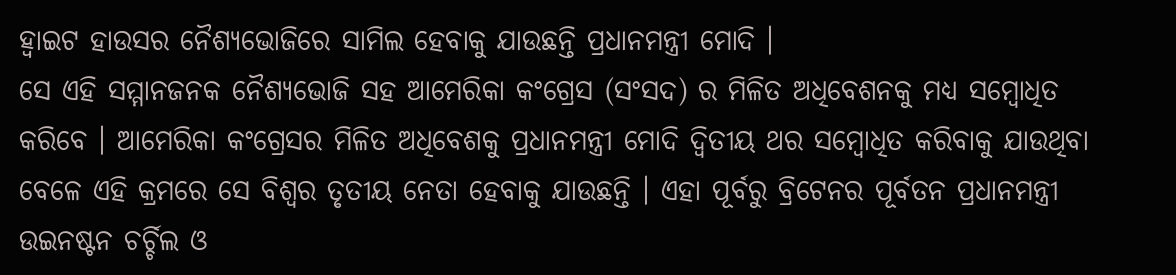ହ୍ବାଇଟ ହାଉସର ନୈଶ୍ୟଭୋଜିରେ ସାମିଲ ହେବାକୁ ଯାଉଛନ୍ତି ପ୍ରଧାନମନ୍ତ୍ରୀ ମୋଦି ।
ସେ ଏହି ସମ୍ମାନଜନକ ନୈଶ୍ୟଭୋଜି ସହ ଆମେରିକା କଂଗ୍ରେସ (ସଂସଦ) ର ମିଳିତ ଅଧିବେଶନକୁ ମଧ୍ୟ ସମ୍ବୋଧିତ କରିବେ । ଆମେରିକା କଂଗ୍ରେସର ମିଳିତ ଅଧିବେଶକୁ ପ୍ରଧାନମନ୍ତ୍ରୀ ମୋଦି ଦ୍ବିତୀୟ ଥର ସମ୍ବୋଧିତ କରିବାକୁ ଯାଉଥିବା ବେଳେ ଏହି କ୍ରମରେ ସେ ବିଶ୍ବର ତୃତୀୟ ନେତା ହେବାକୁ ଯାଉଛନ୍ତି । ଏହା ପୂର୍ବରୁ ବ୍ରିଟେନର ପୂର୍ବତନ ପ୍ରଧାନମନ୍ତ୍ରୀ ଉଇନଷ୍ଟନ ଚର୍ଚ୍ଚିଲ ଓ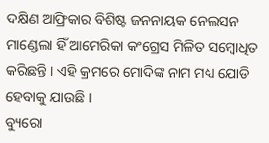ଦକ୍ଷିଣ ଆଫ୍ରିକାର ବିଶିଷ୍ଟ ଜନନାୟକ ନେଲସନ ମାଣ୍ଡେଲା ହିଁ ଆମେରିକା କଂଗ୍ରେସ ମିଳିତ ସମ୍ବୋଧିତ କରିଛନ୍ତି । ଏହି କ୍ରମରେ ମୋଦିଙ୍କ ନାମ ମଧ୍ୟ ଯୋଡି ହେବାକୁ ଯାଉଛି ।
ବ୍ୟୁରୋ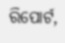ରିପୋର୍ଟ,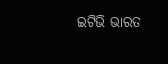ଇଟିଭି ଭାରତ